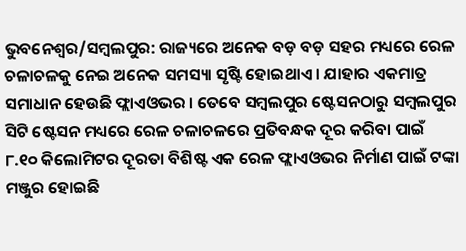ଭୁବନେଶ୍ବର/ସମ୍ବଲପୁର: ରାଜ୍ୟରେ ଅନେକ ବଡ଼ ବଡ଼ ସହର ମଧ୍ୟରେ ରେଳ ଚଳାଚଳକୁ ନେଇ ଅନେକ ସମସ୍ୟା ସୃଷ୍ଟି ହୋଇଥାଏ । ଯାହାର ଏକମାତ୍ର ସମାଧାନ ହେଉଛି ଫ୍ଲାଏଓଭର । ତେବେ ସମ୍ବଲପୁର ଷ୍ଟେସନଠାରୁ ସମ୍ବଲପୁର ସିଟି ଷ୍ଟେସନ ମଧ୍ୟରେ ରେଳ ଚଳାଚଳରେ ପ୍ରତିବନ୍ଧକ ଦୂର କରିବା ପାଇଁ ୮.୧୦ କିଲୋମିଟର ଦୂରତା ବିଶିଷ୍ଟ ଏକ ରେଳ ଫ୍ଲାଏଓଭର ନିର୍ମାଣ ପାଇଁ ଟଙ୍କା ମଞ୍ଜୁର ହୋଇଛି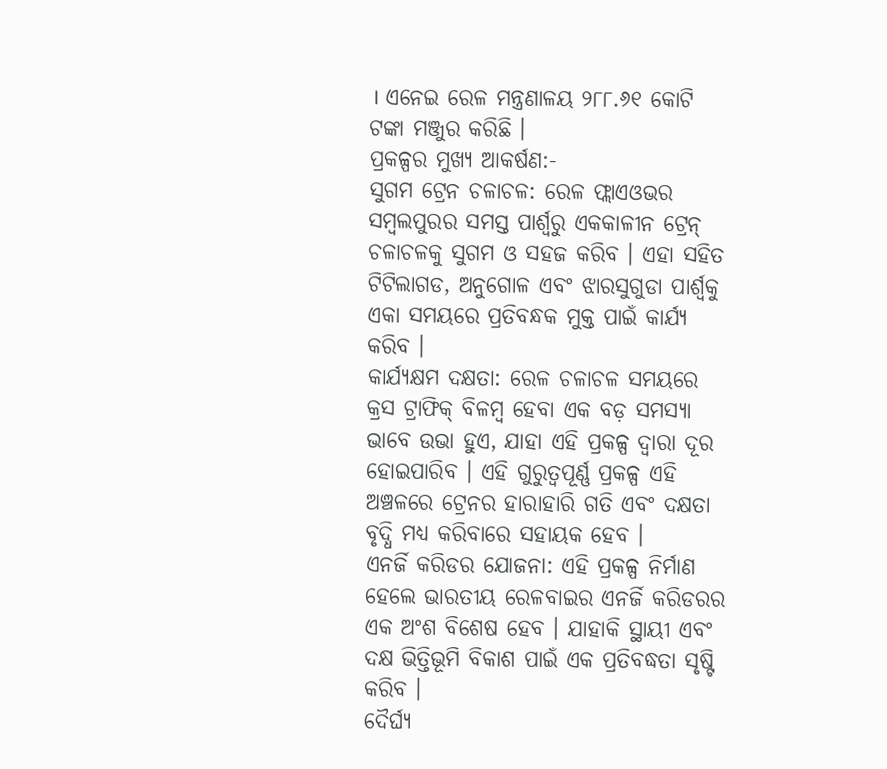। ଏନେଇ ରେଳ ମନ୍ତ୍ରଣାଳୟ ୨୮୮.୬୧ କୋଟି ଟଙ୍କା ମଞ୍ଜୁର କରିଛି ।
ପ୍ରକଳ୍ପର ମୁଖ୍ୟ ଆକର୍ଷଣ:-
ସୁଗମ ଟ୍ରେନ ଚଳାଚଳ: ରେଳ ଫ୍ଲାଏଓଭର ସମ୍ବଲପୁରର ସମସ୍ତ ପାର୍ଶ୍ବରୁ ଏକକାଳୀନ ଟ୍ରେନ୍ ଚଳାଚଳକୁ ସୁଗମ ଓ ସହଜ କରିବ । ଏହା ସହିତ ଟିଟିଲାଗଡ, ଅନୁଗୋଳ ଏବଂ ଝାରସୁଗୁଡା ପାର୍ଶ୍ବକୁ ଏକା ସମୟରେ ପ୍ରତିବନ୍ଧକ ମୁକ୍ତ ପାଇଁ କାର୍ଯ୍ୟ କରିବ ।
କାର୍ଯ୍ୟକ୍ଷମ ଦକ୍ଷତା: ରେଳ ଚଳାଚଳ ସମୟରେ କ୍ରସ ଟ୍ରାଫିକ୍ ବିଳମ୍ବ ହେବା ଏକ ବଡ଼ ସମସ୍ୟା ଭାବେ ଉଭା ହୁଏ, ଯାହା ଏହି ପ୍ରକଳ୍ପ ଦ୍ବାରା ଦୂର ହୋଇପାରିବ । ଏହି ଗୁରୁତ୍ବପୂର୍ଣ୍ଣ ପ୍ରକଳ୍ପ ଏହି ଅଞ୍ଚଳରେ ଟ୍ରେନର ହାରାହାରି ଗତି ଏବଂ ଦକ୍ଷତା ବୃଦ୍ଧି ମଧ୍ୟ କରିବାରେ ସହାୟକ ହେବ ।
ଏନର୍ଜି କରିଡର ଯୋଜନା: ଏହି ପ୍ରକଳ୍ପ ନିର୍ମାଣ ହେଲେ ଭାରତୀୟ ରେଳବାଇର ଏନର୍ଜି କରିଡରର ଏକ ଅଂଶ ବିଶେଷ ହେବ । ଯାହାକି ସ୍ଥାୟୀ ଏବଂ ଦକ୍ଷ ଭିତ୍ତିଭୂମି ବିକାଶ ପାଇଁ ଏକ ପ୍ରତିବଦ୍ଧତା ସୃଷ୍ଟି କରିବ ।
ଦୈର୍ଘ୍ୟ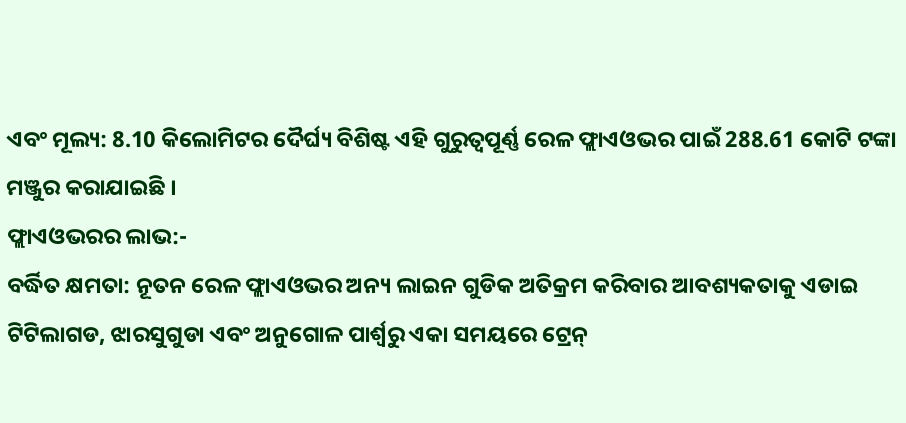ଏବଂ ମୂଲ୍ୟ: 8.10 କିଲୋମିଟର ଦୈର୍ଘ୍ୟ ବିଶିଷ୍ଟ ଏହି ଗୁରୁତ୍ବପୂର୍ଣ୍ଣ ରେଳ ଫ୍ଲାଏଓଭର ପାଇଁ 288.61 କୋଟି ଟଙ୍କା ମଞ୍ଜୁର କରାଯାଇଛି ।
ଫ୍ଲାଏଓଭରର ଲାଭ:-
ବର୍ଦ୍ଧିତ କ୍ଷମତା: ନୂତନ ରେଳ ଫ୍ଲାଏଓଭର ଅନ୍ୟ ଲାଇନ ଗୁଡିକ ଅତିକ୍ରମ କରିବାର ଆବଶ୍ୟକତାକୁ ଏଡାଇ ଟିଟିଲାଗଡ, ଝାରସୁଗୁଡା ଏବଂ ଅନୁଗୋଳ ପାର୍ଶ୍ବରୁ ଏକା ସମୟରେ ଟ୍ରେନ୍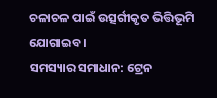ଚଳାଚଳ ପାଇଁ ଉତ୍ସର୍ଗୀକୃତ ଭିତ୍ତିଭୂମି ଯୋଗାଇବ ।
ସମସ୍ୟାର ସମାଧାନ: ଟ୍ରେନ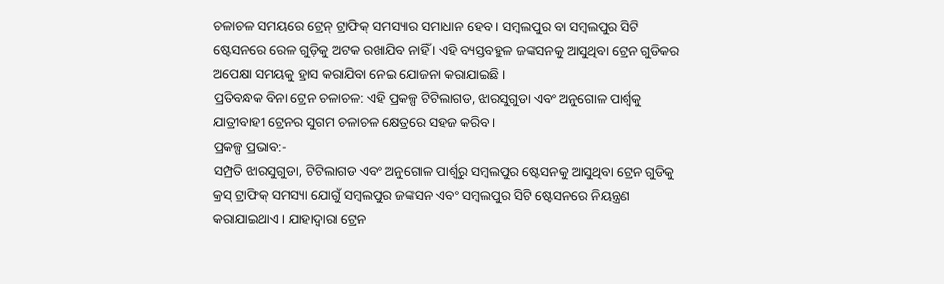ଚଳାଚଳ ସମୟରେ ଟ୍ରେନ୍ ଟ୍ରାଫିକ୍ ସମସ୍ୟାର ସମାଧାନ ହେବ । ସମ୍ବଲପୁର ବା ସମ୍ବଲପୁର ସିଟି ଷ୍ଟେସନରେ ରେଳ ଗୁଡ଼ିକୁ ଅଟକ ରଖାଯିବ ନାହିଁ । ଏହି ବ୍ୟସ୍ତବହୁଳ ଜଙ୍କସନକୁ ଆସୁଥିବା ଟ୍ରେନ ଗୁଡିକର ଅପେକ୍ଷା ସମୟକୁ ହ୍ରାସ କରାଯିବା ନେଇ ଯୋଜନା କରାଯାଇଛି ।
ପ୍ରତିବନ୍ଧକ ବିନା ଟ୍ରେନ ଚଳାଚଳ: ଏହି ପ୍ରକଳ୍ପ ଟିଟିଲାଗଡ, ଝାରସୁଗୁଡା ଏବଂ ଅନୁଗୋଳ ପାର୍ଶ୍ବକୁ ଯାତ୍ରୀବାହୀ ଟ୍ରେନର ସୁଗମ ଚଳାଚଳ କ୍ଷେତ୍ରରେ ସହଜ କରିବ ।
ପ୍ରକଳ୍ପ ପ୍ରଭାବ:-
ସମ୍ପ୍ରତି ଝାରସୁଗୁଡା, ଟିଟିଲାଗଡ ଏବଂ ଅନୁଗୋଳ ପାର୍ଶ୍ବରୁ ସମ୍ବଲପୁର ଷ୍ଟେସନକୁ ଆସୁଥିବା ଟ୍ରେନ ଗୁଡିକୁ କ୍ରସ୍ ଟ୍ରାଫିକ୍ ସମସ୍ୟା ଯୋଗୁଁ ସମ୍ବଲପୁର ଜଙ୍କସନ ଏବଂ ସମ୍ବଲପୁର ସିଟି ଷ୍ଟେସନରେ ନିୟନ୍ତ୍ରଣ କରାଯାଇଥାଏ । ଯାହାଦ୍ବାରା ଟ୍ରେନ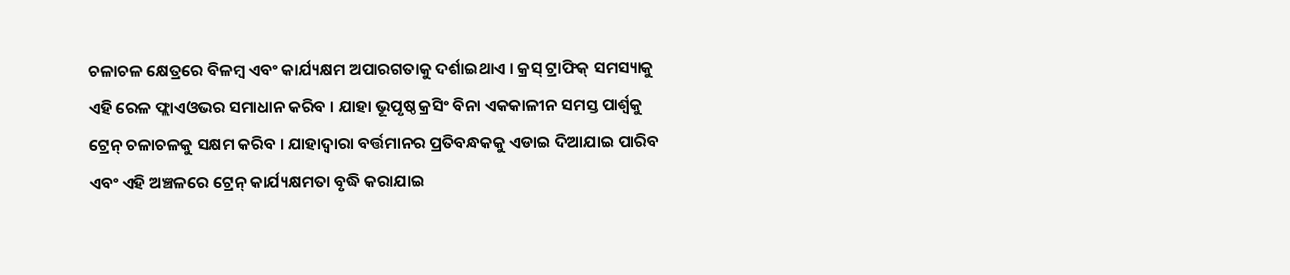ଚଳାଚଳ କ୍ଷେତ୍ରରେ ବିଳମ୍ବ ଏବଂ କାର୍ଯ୍ୟକ୍ଷମ ଅପାରଗତାକୁ ଦର୍ଶାଇଥାଏ । କ୍ରସ୍ ଟ୍ରାଫିକ୍ ସମସ୍ୟାକୁ ଏହି ରେଳ ଫ୍ଲାଏଓଭର ସମାଧାନ କରିବ । ଯାହା ଭୂପୃଷ୍ଠ କ୍ରସିଂ ବିନା ଏକକାଳୀନ ସମସ୍ତ ପାର୍ଶ୍ବକୁ ଟ୍ରେନ୍ ଚଳାଚଳକୁ ସକ୍ଷମ କରିବ । ଯାହାଦ୍ବାରା ବର୍ତ୍ତମାନର ପ୍ରତିବନ୍ଧକକୁ ଏଡାଇ ଦିଆଯାଇ ପାରିବ ଏବଂ ଏହି ଅଞ୍ଚଳରେ ଟ୍ରେନ୍ କାର୍ଯ୍ୟକ୍ଷମତା ବୃଦ୍ଧି କରାଯାଇ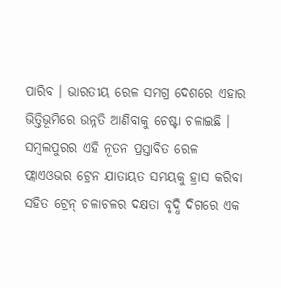ପାରିବ । ଭାରତୀୟ ରେଳ ସମଗ୍ର ଦେଶରେ ଏହାର ଭିତ୍ତିଭୂମିରେ ଉନ୍ନତି ଆଣିବାକୁ ଚେଷ୍ଟା ଚଳାଇଛି । ସମ୍ବଲପୁରର ଏହି ନୂତନ ପ୍ରସ୍ତାବିତ ରେଳ ଫ୍ଲାଏଓଭର ଟ୍ରେନ ଯାତାୟତ ସମୟକୁ ହ୍ରାସ କରିବା ସହିତ ଟ୍ରେନ୍ ଚଳାଚଳର ଦକ୍ଷତା ବୃଦ୍ଧି ଦିଗରେ ଏକ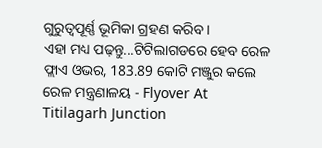ଗୁରୁତ୍ବପୂର୍ଣ୍ଣ ଭୂମିକା ଗ୍ରହଣ କରିବ ।
ଏହା ମଧ୍ୟ ପଢ଼ନ୍ତୁ...ଟିଟିଲାଗଡରେ ହେବ ରେଳ ଫ୍ଲାଏ ଓଭର, 183.89 କୋଟି ମଞ୍ଜୁର କଲେ ରେଳ ମନ୍ତ୍ରଣାଳୟ - Flyover At Titilagarh Junction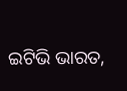ଇଟିଭି ଭାରତ,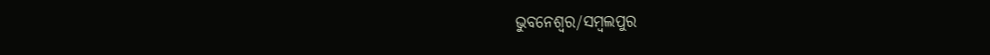ଭୁବନେଶ୍ବର/ସମ୍ବଲପୁର